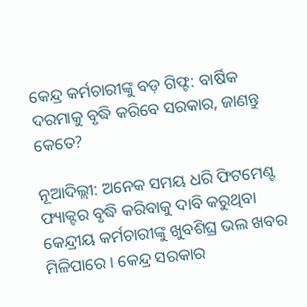କେନ୍ଦ୍ର କର୍ମଚାରୀଙ୍କୁ ବଡ଼ ଗିଫ୍ଟ: ବାର୍ଷିକ ଦରମାକୁ ବୃଦ୍ଧି କରିବେ ସରକାର, ଜାଣନ୍ତୁ କେତେ?

ନୂଆଦିଲ୍ଲୀ: ଅନେକ ସମୟ ଧରି ଫିଟମେଣ୍ଟ ଫ୍ୟାକ୍ଟର ବୃଦ୍ଧି କରିବାକୁ ଦାବି କରୁଥିବା କେନ୍ଦ୍ରୀୟ କର୍ମଚାରୀଙ୍କୁ ଖୁବଶିଘ୍ର ଭଲ ଖବର ମିଳିପାରେ । କେନ୍ଦ୍ର ସରକାର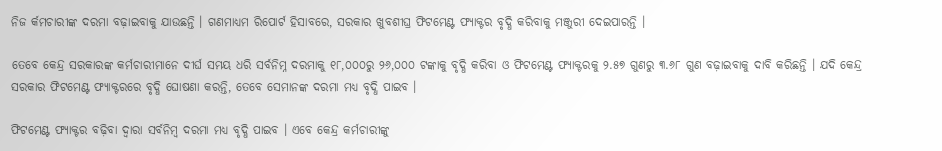ନିଜ ର୍କମଚାରୀଙ୍କ ଦରମା ବଢ଼ାଇବାକୁ ଯାଉଛନ୍ତି । ଗଣମାଧ୍ୟମ ରିପୋର୍ଟ ହିସାବରେ, ସରକାର ଖୁବଶୀଘ୍ର ଫିଟମେଣ୍ଟ ଫ୍ୟାକ୍ଟର ବୃଦ୍ଧି କରିବାକୁ ମଞ୍ଜୁରୀ ଦେଇପାରନ୍ତି ।

ତେବେ କେନ୍ଦ୍ର ସରକାରଙ୍କ କର୍ମଚାରୀମାନେ ଦୀର୍ଘ ସମୟ ଧରି ସର୍ବନିମ୍ନ ଦରମାକୁ ୧୮,୦୦୦ରୁ ୨୬,୦୦୦ ଟଙ୍କାକୁ ବୃଦ୍ଧି କରିବା ଓ ଫିଟମେଣ୍ଟ ଫ୍ୟାକ୍ଟରକୁ ୨.୫୭ ଗୁଣରୁ ୩.୬୮ ଗୁଣ ବଢ଼ାଇବାକୁ ଦାବି କରିଛନ୍ତି । ଯଦି କେନ୍ଦ୍ର ସରକାର ଫିଟମେଣ୍ଟ ଫ୍ୟାକ୍ଟରରେ ବୃଦ୍ଧି ଘୋଷଣା କରନ୍ତି, ତେବେ ସେମାନଙ୍କ ଦରମା ମଧ୍ୟ ବୃଦ୍ଧି ପାଇବ ।

ଫିଟମେଣ୍ଟ ଫ୍ୟାକ୍ଟର ବଢ଼ିବା ଦ୍ୱାରା ସର୍ବନିମ୍ବ ଦରମା ମଧ୍ୟ ବୃଦ୍ଧି ପାଇବ । ଏବେ କେନ୍ଦ୍ର କର୍ମଚାରୀଙ୍କୁ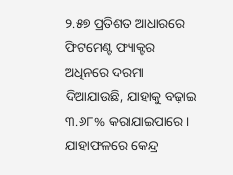୨.୫୭ ପ୍ରତିଶତ ଆଧାରରେ ଫିଟମେଣ୍ଟ ଫ୍ୟାକ୍ଟର ଅଧିନରେ ଦରମା ଦିଆଯାଉଛି, ଯାହାକୁ ବଢ଼ାଇ ୩.୬୮% କରାଯାଇପାରେ । ଯାହାଫଳରେ କେନ୍ଦ୍ର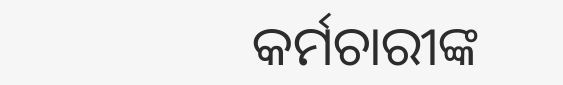କର୍ମଚାରୀଙ୍କ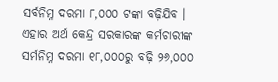ସର୍ବନିମ୍ନ ଦରମା ୮,୦୦୦ ଟଙ୍କା ବଢ଼ିଯିବ । ଏହାର ଅର୍ଥ କେନ୍ଦ୍ର ସରକାରଙ୍କ କର୍ମଚାରୀଙ୍କ ସର୍ମନିମ୍ନ ଦରମା ୧୮,୦୦୦ରୁ ବଢ଼ି ୨୬,୦୦୦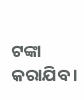ଟଙ୍କା କରାଯିବ ।